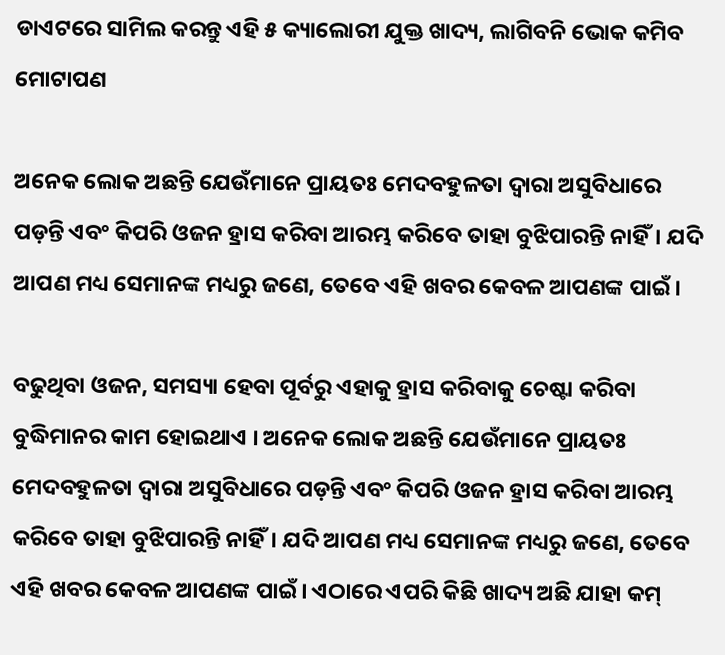ଡାଏଟରେ ସାମିଲ କରନ୍ତୁ ଏହି ୫ କ୍ୟାଲୋରୀ ଯୁକ୍ତ ଖାଦ୍ୟ, ଲାଗିବନି ଭୋକ କମିବ ମୋଟାପଣ

ଅନେକ ଲୋକ ଅଛନ୍ତି ଯେଉଁମାନେ ପ୍ରାୟତଃ ମେଦବହୁଳତା ଦ୍ୱାରା ଅସୁବିଧାରେ ପଡ଼ନ୍ତି ଏବଂ କିପରି ଓଜନ ହ୍ରାସ କରିବା ଆରମ୍ଭ କରିବେ ତାହା ବୁଝିପାରନ୍ତି ନାହିଁ। ଯଦି ଆପଣ ମଧ୍ୟ ସେମାନଙ୍କ ମଧ୍ୟରୁ ଜଣେ, ତେବେ ଏହି ଖବର କେବଳ ଆପଣଙ୍କ ପାଇଁ।

ବଢୁଥିବା ଓଜନ, ସମସ୍ୟା ହେବା ପୂର୍ବରୁ ଏହାକୁ ହ୍ରାସ କରିବାକୁ ଚେଷ୍ଟା କରିବା ବୁଦ୍ଧିମାନର କାମ ହୋଇଥାଏ । ଅନେକ ଲୋକ ଅଛନ୍ତି ଯେଉଁମାନେ ପ୍ରାୟତଃ ମେଦବହୁଳତା ଦ୍ୱାରା ଅସୁବିଧାରେ ପଡ଼ନ୍ତି ଏବଂ କିପରି ଓଜନ ହ୍ରାସ କରିବା ଆରମ୍ଭ କରିବେ ତାହା ବୁଝିପାରନ୍ତି ନାହିଁ। ଯଦି ଆପଣ ମଧ୍ୟ ସେମାନଙ୍କ ମଧ୍ୟରୁ ଜଣେ, ତେବେ ଏହି ଖବର କେବଳ ଆପଣଙ୍କ ପାଇଁ। ଏଠାରେ ଏପରି କିଛି ଖାଦ୍ୟ ଅଛି ଯାହା କମ୍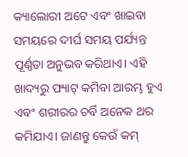କ୍ୟାଲୋରୀ ଅଟେ ଏବଂ ଖାଇବା ସମୟରେ ଦୀର୍ଘ ସମୟ ପର୍ଯ୍ୟନ୍ତ ପୂର୍ଣ୍ଣତା ଅନୁଭବ କରିଥାଏ। ଏହି ଖାଦ୍ୟରୁ ଫ୍ୟାଟ୍ କମିବା ଆରମ୍ଭ ହୁଏ ଏବଂ ଶରୀରର ଚର୍ବି ଅନେକ ଥର କମିଯାଏ। ଜାଣନ୍ତୁ କେଉଁ କମ୍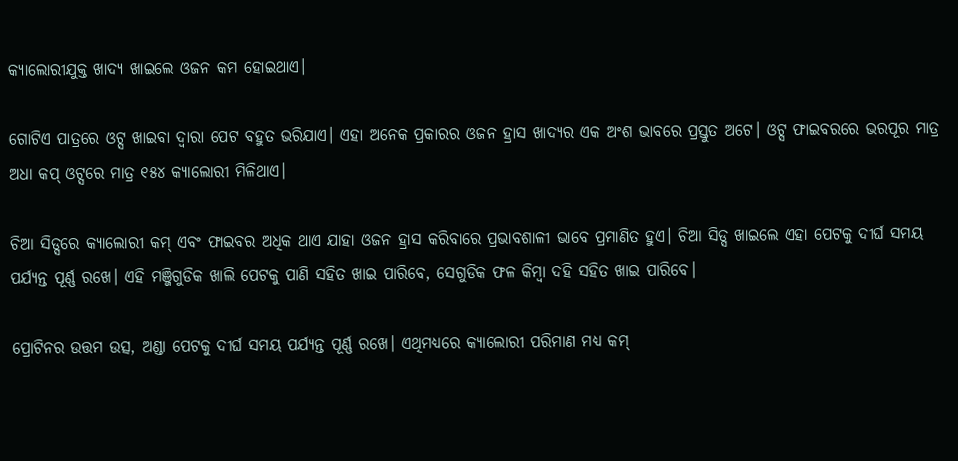କ୍ୟାଲୋରୀଯୁକ୍ତ ଖାଦ୍ୟ ଖାଇଲେ ଓଜନ କମ ହୋଇଥାଏ।

ଗୋଟିଏ ପାତ୍ରରେ ଓଟ୍ସ ଖାଇବା ଦ୍ୱାରା ପେଟ ବହୁତ ଭରିଯାଏ। ଏହା ଅନେକ ପ୍ରକାରର ଓଜନ ହ୍ରାସ ଖାଦ୍ୟର ଏକ ଅଂଶ ଭାବରେ ପ୍ରସ୍ତୁତ ଅଟେ। ଓଟ୍ସ ଫାଇବରରେ ଭରପୂର ମାତ୍ର ଅଧା କପ୍ ଓଟ୍ସରେ ମାତ୍ର ୧୫୪ କ୍ୟାଲୋରୀ ମିଳିଥାଏ।

ଚିଆ ସିଡ୍ସରେ କ୍ୟାଲୋରୀ କମ୍ ଏବଂ ଫାଇବର ଅଧିକ ଥାଏ ଯାହା ଓଜନ ହ୍ରାସ କରିବାରେ ପ୍ରଭାବଶାଳୀ ଭାବେ ପ୍ରମାଣିତ ହୁଏ। ଚିଆ ସିଡ୍ସ ଖାଇଲେ ଏହା ପେଟକୁ ଦୀର୍ଘ ସମୟ ପର୍ଯ୍ୟନ୍ତ ପୂର୍ଣ୍ଣ ରଖେ। ଏହି ମଞ୍ଜିଗୁଡିକ ଖାଲି ପେଟକୁ ପାଣି ସହିତ ଖାଇ ପାରିବେ, ସେଗୁଡିକ ଫଳ କିମ୍ବା ଦହି ସହିତ ଖାଇ ପାରିବେ।

ପ୍ରୋଟିନର ଉତ୍ତମ ଉତ୍ସ, ଅଣ୍ଡା ପେଟକୁ ଦୀର୍ଘ ସମୟ ପର୍ଯ୍ୟନ୍ତ ପୂର୍ଣ୍ଣ ରଖେ। ଏଥିମଧ୍ୟରେ କ୍ୟାଲୋରୀ ପରିମାଣ ମଧ୍ୟ କମ୍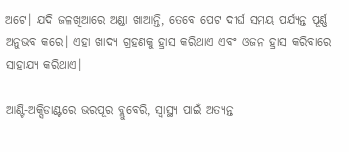ଅଟେ। ଯଦି ଜଳଖିଆରେ ଅଣ୍ଡା ଖାଆନ୍ତି, ତେବେ ପେଟ ଦୀର୍ଘ ସମୟ ପର୍ଯ୍ୟନ୍ତ ପୂର୍ଣ୍ଣ ଅନୁଭବ କରେ। ଏହା ଖାଦ୍ୟ ଗ୍ରହଣକୁ ହ୍ରାସ କରିଥାଏ ଏବଂ ଓଜନ ହ୍ରାସ କରିବାରେ ସାହାଯ୍ୟ କରିଥାଏ।

ଆଣ୍ଟି-ଅକ୍ସିଡାଣ୍ଟରେ ଭରପୂର ବ୍ଲୁବେରି, ସ୍ୱାସ୍ଥ୍ୟ ପାଇଁ ଅତ୍ୟନ୍ତ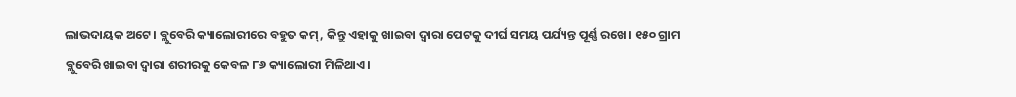ଲାଭଦାୟକ ଅଟେ। ବ୍ଲୁବେରି କ୍ୟାଲୋରୀରେ ବହୁତ କମ୍, କିନ୍ତୁ ଏହାକୁ ଖାଇବା ଦ୍ୱାରା ପେଟକୁ ଦୀର୍ଘ ସମୟ ପର୍ଯ୍ୟନ୍ତ ପୂର୍ଣ୍ଣ ରଖେ। ୧୫୦ ଗ୍ରାମ ବ୍ଲୁବେରି ଖାଇବା ଦ୍ୱାରା ଶରୀରକୁ କେବଳ ୮୬ କ୍ୟାଲୋରୀ ମିଳିଥାଏ।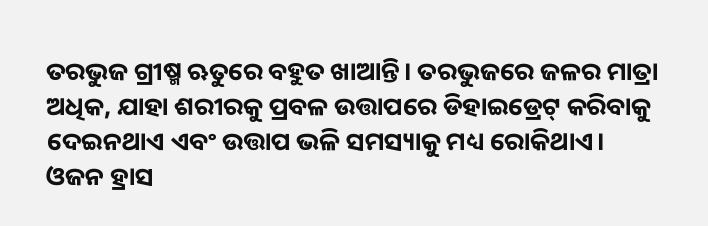ତରଭୁଜ ଗ୍ରୀଷ୍ମ ଋତୁରେ ବହୁତ ଖାଆନ୍ତି। ତରଭୁଜରେ ଜଳର ମାତ୍ରା ଅଧିକ, ଯାହା ଶରୀରକୁ ପ୍ରବଳ ଉତ୍ତାପରେ ଡିହାଇଡ୍ରେଟ୍ କରିବାକୁ ଦେଇନଥାଏ ଏବଂ ଉତ୍ତାପ ଭଳି ସମସ୍ୟାକୁ ମଧ୍ୟ ରୋକିଥାଏ। ଓଜନ ହ୍ରାସ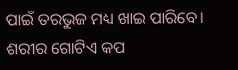ପାଇଁ ତରଭୁଜ ମଧ୍ୟ ଖାଇ ପାରିବେ। ଶରୀର ଗୋଟିଏ କପ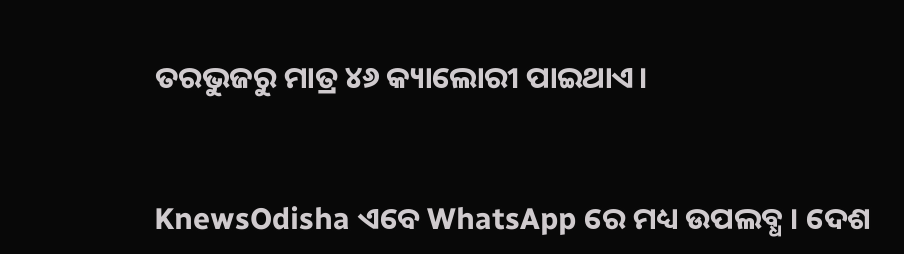ତରଭୁଜରୁ ମାତ୍ର ୪୬ କ୍ୟାଲୋରୀ ପାଇଥାଏ।


KnewsOdisha ଏବେ WhatsApp ରେ ମଧ୍ୟ ଉପଲବ୍ଧ । ଦେଶ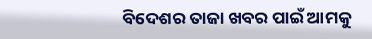ବିଦେଶର ତାଜା ଖବର ପାଇଁ ଆମକୁ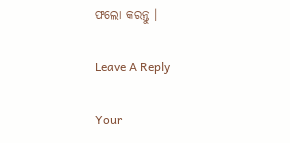ଫଲୋ କରନ୍ତୁ ।

Leave A Reply

Your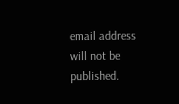email address will not be published.